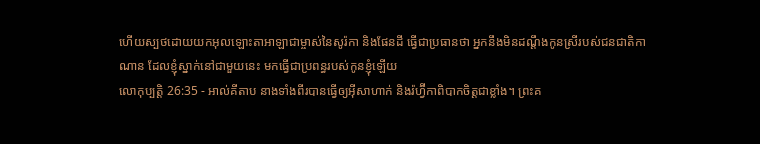ហើយស្បថដោយយកអុលឡោះតាអាឡាជាម្ចាស់នៃសូរ៉កា និងផែនដី ធ្វើជាប្រធានថា អ្នកនឹងមិនដណ្តឹងកូនស្រីរបស់ជនជាតិកាណាន ដែលខ្ញុំស្នាក់នៅជាមួយនេះ មកធ្វើជាប្រពន្ធរបស់កូនខ្ញុំឡើយ
លោកុប្បត្តិ 26:35 - អាល់គីតាប នាងទាំងពីរបានធ្វើឲ្យអ៊ីសាហាក់ និងរ៉ហ្វ៊ីកាពិបាកចិត្តជាខ្លាំង។ ព្រះគ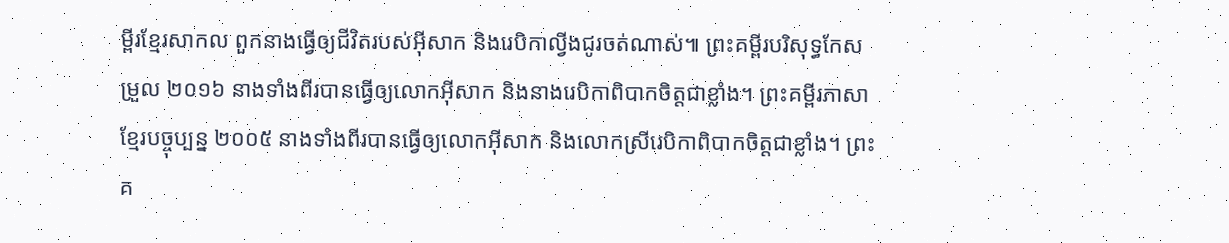ម្ពីរខ្មែរសាកល ពួកនាងធ្វើឲ្យជីវិតរបស់អ៊ីសាក និងរេបិកាល្វីងជូរចត់ណាស់៕ ព្រះគម្ពីរបរិសុទ្ធកែសម្រួល ២០១៦ នាងទាំងពីរបានធ្វើឲ្យលោកអ៊ីសាក និងនាងរេបិកាពិបាកចិត្តជាខ្លាំង។ ព្រះគម្ពីរភាសាខ្មែរបច្ចុប្បន្ន ២០០៥ នាងទាំងពីរបានធ្វើឲ្យលោកអ៊ីសាក និងលោកស្រីរេបិកាពិបាកចិត្តជាខ្លាំង។ ព្រះគ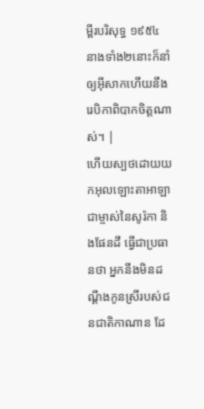ម្ពីរបរិសុទ្ធ ១៩៥៤ នាងទាំង២នោះក៏នាំឲ្យអ៊ីសាកហើយនឹងរេបិកាពិបាកចិត្តណាស់។ |
ហើយស្បថដោយយកអុលឡោះតាអាឡាជាម្ចាស់នៃសូរ៉កា និងផែនដី ធ្វើជាប្រធានថា អ្នកនឹងមិនដណ្តឹងកូនស្រីរបស់ជនជាតិកាណាន ដែ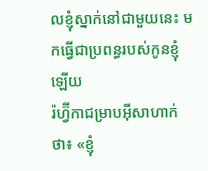លខ្ញុំស្នាក់នៅជាមួយនេះ មកធ្វើជាប្រពន្ធរបស់កូនខ្ញុំឡើយ
រ៉ហ្វ៊ីកាជម្រាបអ៊ីសាហាក់ថា៖ «ខ្ញុំ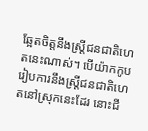ឆ្អែតចិត្តនឹងស្ត្រីជនជាតិហេតនេះណាស់។ បើយ៉ាកកូបរៀបការនឹងស្ត្រីជនជាតិហេតនៅស្រុកនេះដែរ នោះជី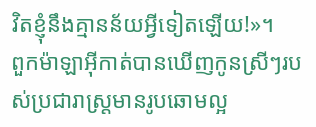វិតខ្ញុំនឹងគ្មានន័យអ្វីទៀតឡើយ!»។
ពួកម៉ាឡាអ៊ីកាត់បានឃើញកូនស្រីៗរបស់ប្រជារាស្រ្តមានរូបឆោមល្អ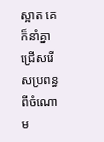ស្អាត គេក៏នាំគ្នាជ្រើសរើសប្រពន្ធពីចំណោម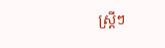ស្ត្រីៗ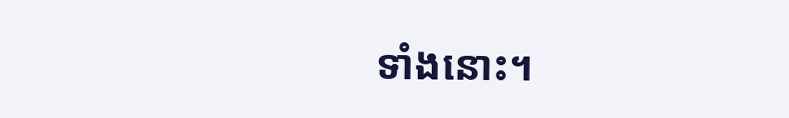ទាំងនោះ។